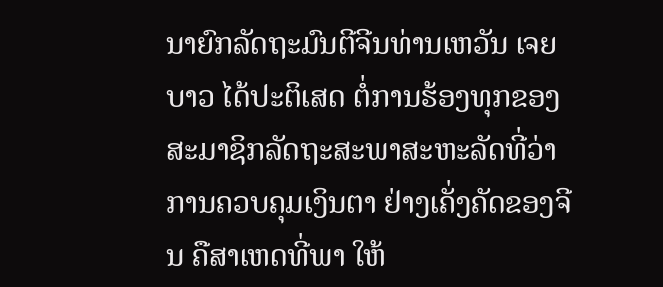ນາຍົກລັດຖະມົນຕີຈີນທ່ານເຫວັນ ເຈຍບາວ ໄດ້ປະຕິເສດ ຕໍ່ການຮ້ອງທຸກຂອງສະມາຊິກລັດຖະສະພາສະຫະລັດທີ່ວ່າ ການຄວບຄຸມເງິນຕາ ຢ່າງເຄັ່ງຄັດຂອງຈີນ ຄືສາເຫດທີ່ພາ ໃຫ້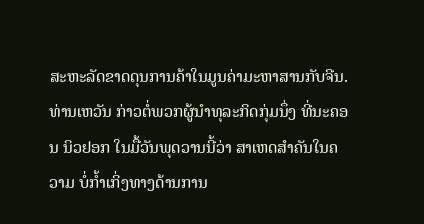ສະຫະລັດຂາດດຸນການຄ້າໃນມູນຄ່າມະຫາສານກັບຈີນ.
ທ່ານເຫວັນ ກ່າວຕໍ່ພວກຜູ້ນຳທຸລະກິດກຸ່ມນຶ່ງ ທີ່ນະຄອນ ນິວຢອກ ໃນມື້ວັນພຸດວານນີ້ວ່າ ສາເຫດສຳຄັນໃນຄວາມ ບໍ່ກໍ້າເກິ່ງທາງດ້ານການ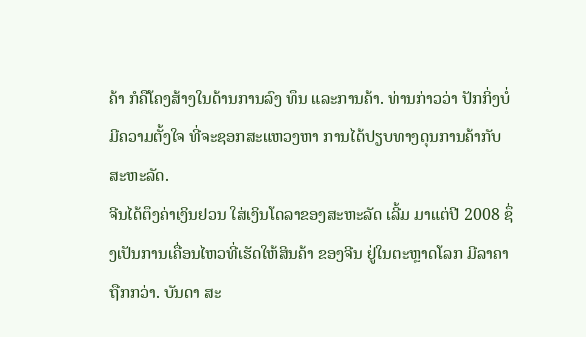ຄ້າ ກໍຄືໂຄງສ້າງໃນດ້ານການລົງ ທຶນ ແລະການຄ້າ. ທ່ານກ່າວວ່າ ປັກກິ່ງບໍ່ມີຄວາມຕັ້ງໃຈ ທີ່ຈະຊອກສະແຫວງຫາ ການໄດ້ປຽບທາງດຸນການຄ້າກັບ ສະຫະລັດ.
ຈີນໄດ້ຕຶງຄ່າເງິນຢວນ ໃສ່ເງິນໂດລາຂອງສະຫະລັດ ເລີ້ມ ມາແຕ່ປີ 2008 ຊຶ່ງເປັນການເຄື່ອນໄຫວທີ່ເຮັດໃຫ້ສິນຄ້າ ຂອງຈີນ ຢູ່ໃນຕະຫຼາດໂລກ ມີລາຄາຖືກກວ່າ. ບັນດາ ສະ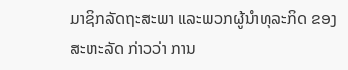ມາຊິກລັດຖະສະພາ ແລະພວກຜູ້ນຳທຸລະກິດ ຂອງ ສະຫະລັດ ກ່າວວ່າ ການ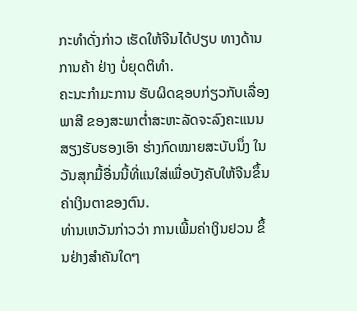ກະທຳດັ່ງກ່າວ ເຮັດໃຫ້ຈີນໄດ້ປຽບ ທາງດ້ານການຄ້າ ຢ່າງ ບໍ່ຍຸດຕິທຳ.
ຄະນະກຳມະການ ຮັບຜິດຊອບກ່ຽວກັບເລື່ອງພາສີ ຂອງສະພາຕໍ່າສະຫະລັດຈະລົງຄະແນນ ສຽງຮັບຮອງເອົາ ຮ່າງກົດໝາຍສະບັບນຶ່ງ ໃນວັນສຸກມື້ອື່ນນີ້ທີ່ແນໃສ່ເພື່ອບັງຄັບໃຫ້ຈີນຂຶ້ນ ຄ່າເງິນຕາຂອງຕົນ.
ທ່ານເຫວັນກ່າວວ່າ ການເພີ້ມຄ່າເງິນຢວນ ຂຶ້ນຢ່າງສຳຄັນໃດໆ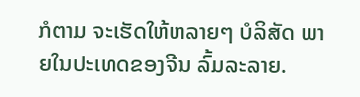ກໍຕາມ ຈະເຮັດໃຫ້ຫລາຍໆ ບໍລິສັດ ພາຍໃນປະເທດຂອງຈີນ ລົ້ມລະລາຍ.